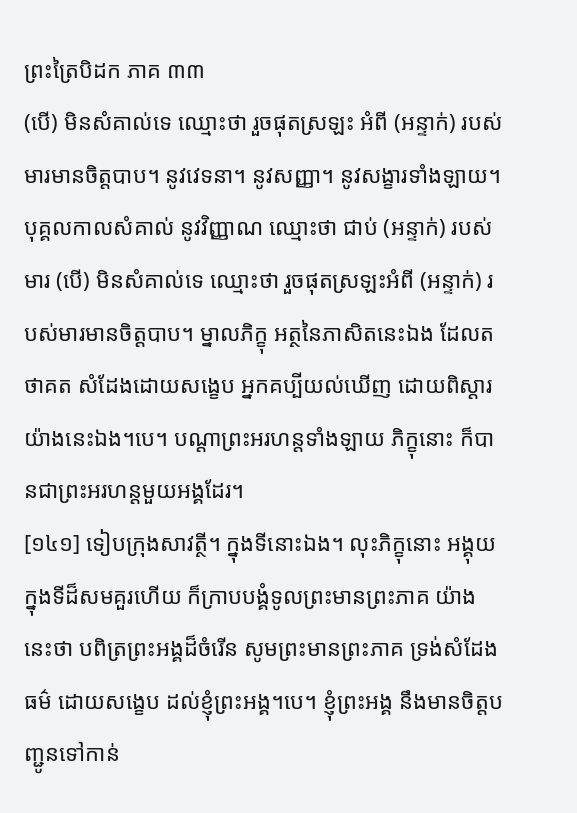ព្រះត្រៃបិដក ភាគ ៣៣
(បើ) មិនសំគាល់ទេ ឈ្មោះថា រួចផុតស្រឡះ អំពី (អន្ទាក់) របស់មារមានចិត្តបាប។ នូវវេទនា។ នូវសញ្ញា។ នូវសង្ខារទាំងឡាយ។ បុគ្គលកាលសំគាល់ នូវវិញ្ញាណ ឈ្មោះថា ជាប់ (អន្ទាក់) របស់មារ (បើ) មិនសំគាល់ទេ ឈ្មោះថា រួចផុតស្រឡះអំពី (អន្ទាក់) របស់មារមានចិត្តបាប។ ម្នាលភិក្ខុ អត្ថនៃភាសិតនេះឯង ដែលតថាគត សំដែងដោយសង្ខេប អ្នកគប្បីយល់ឃើញ ដោយពិស្តារ យ៉ាងនេះឯង។បេ។ បណ្តាព្រះអរហន្តទាំងឡាយ ភិក្ខុនោះ ក៏បានជាព្រះអរហន្តមួយអង្គដែរ។
[១៤១] ទៀបក្រុងសាវត្ថី។ ក្នុងទីនោះឯង។ លុះភិក្ខុនោះ អង្គុយក្នុងទីដ៏សមគួរហើយ ក៏ក្រាបបង្គំទូលព្រះមានព្រះភាគ យ៉ាងនេះថា បពិត្រព្រះអង្គដ៏ចំរើន សូមព្រះមានព្រះភាគ ទ្រង់សំដែងធម៌ ដោយសង្ខេប ដល់ខ្ញុំព្រះអង្គ។បេ។ ខ្ញុំព្រះអង្គ នឹងមានចិត្តបញ្ជូនទៅកាន់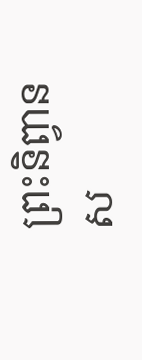ព្រះនិព្វាន ស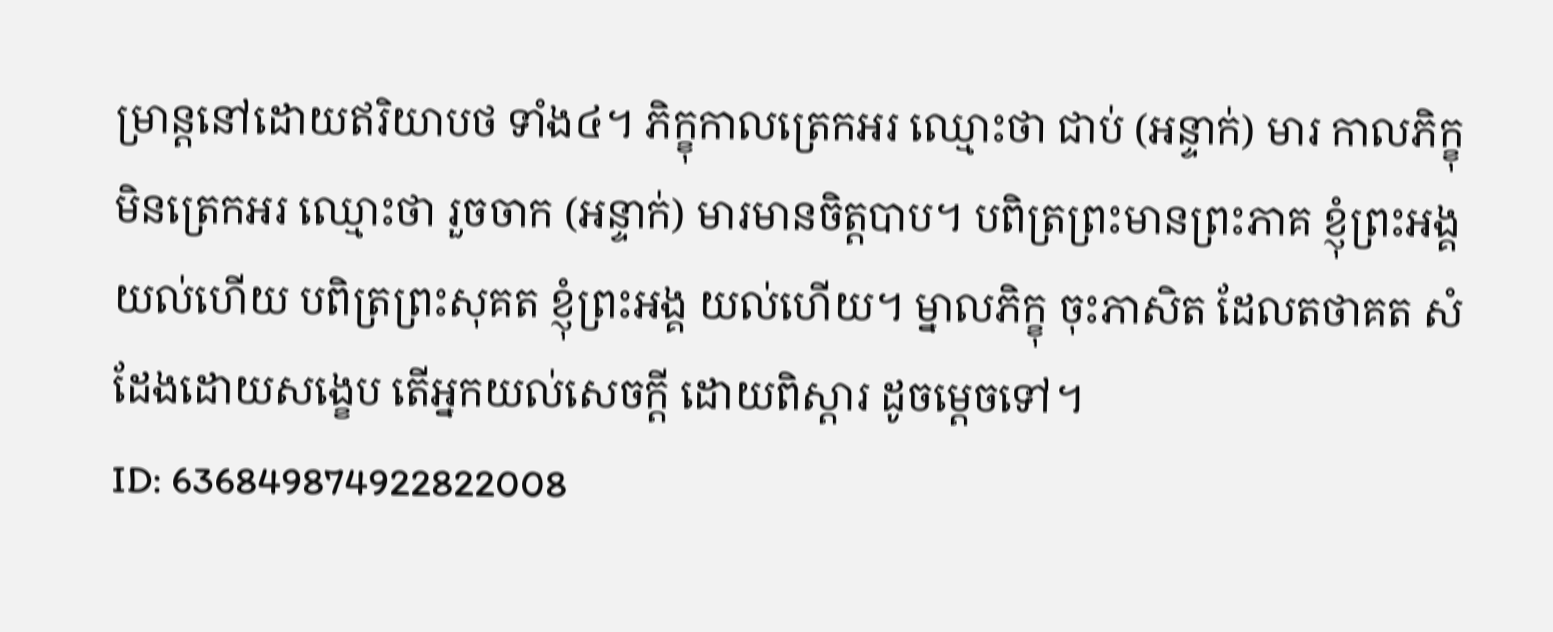ម្រាន្តនៅដោយឥរិយាបថ ទាំង៤។ ភិក្ខុកាលត្រេកអរ ឈ្មោះថា ជាប់ (អន្ទាក់) មារ កាលភិក្ខុមិនត្រេកអរ ឈ្មោះថា រួចចាក (អន្ទាក់) មារមានចិត្តបាប។ បពិត្រព្រះមានព្រះភាគ ខ្ញុំព្រះអង្គ យល់ហើយ បពិត្រព្រះសុគត ខ្ញុំព្រះអង្គ យល់ហើយ។ ម្នាលភិក្ខុ ចុះភាសិត ដែលតថាគត សំដែងដោយសង្ខេប តើអ្នកយល់សេចក្តី ដោយពិស្តារ ដូចម្តេចទៅ។
ID: 636849874922822008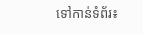ទៅកាន់ទំព័រ៖